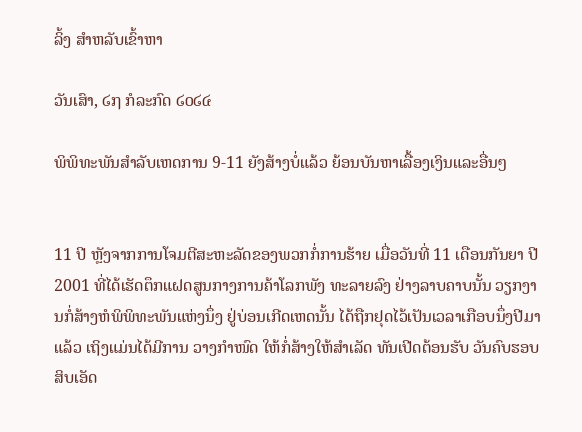ລິ້ງ ສຳຫລັບເຂົ້າຫາ

ວັນເສົາ, ໒໗ ກໍລະກົດ ໒໐໒໔

ພິພິທະພັນສໍາລັບເຫດການ 9-11 ຍັງສ້າງບໍ່ແລ້ວ ຍ້ອນບັນຫາເລື້ອງເງິນແລະອື່ນໆ


11 ປີ ຫຼັງຈາກການໂຈມຕີສະຫະລັດຂອງພວກກໍ່ການຮ້າຍ ເມື່ອວັນທີ່ 11 ເດືອນກັນຍາ ປີ 2001 ທີ່ໄດ້ເຮັດຕຶກແຝດສູນກາງການຄ້າໂລກພັງ ທະລາຍລົງ ຢ່າງລາບຄາບນັ້ນ ວຽກງານກໍ່ສ້າງຫໍພິພິທະພັນແຫ່ງນຶ່ງ ຢູ່ບ່ອນເກີດເຫດນັ້ນ ໄດ້ຖືກຢຸດໄວ້ເປັນເວລາເກືອບນຶ່ງປີມາແລ້ວ ເຖິງແມ່ນໄດ້ມີການ ວາງກໍາໜົດ ໃຫ້ກໍ່ສ້າງໃຫ້ສໍາເລັດ ທັນເປີດຕ້ອນຮັບ ວັນຄົບຮອບສິບເອັດ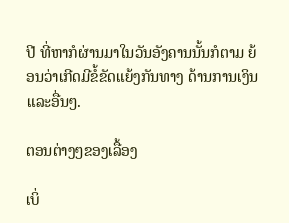ປີ ທີ່ຫາກໍຜ່ານມາໃນວັນອັງຄານນັ້ນກໍຕາມ ຍ້ອນວ່າເກີດມີຂໍ້ຂັດແຍ້ງກັນທາງ ດ້ານການເງິນ ແລະອື່ນໆ.

ຕອນຕ່າງໆຂອງເລື້ອງ

ເບິ່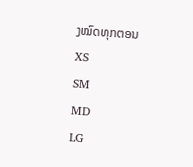ງໝົດທຸກຕອນ
XS
SM
MD
LG